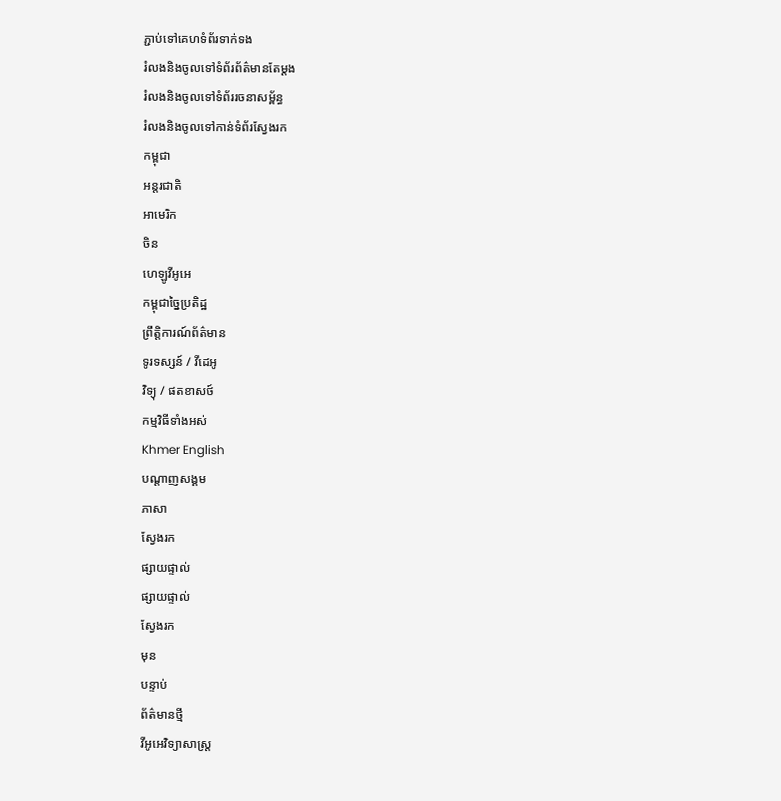ភ្ជាប់ទៅគេហទំព័រទាក់ទង
រំលងនិងចូលទៅទំព័រព័ត៌មានតែម្តង
រំលងនិងចូលទៅទំព័ររចនាសម្ព័ន្ធ
រំលងនិងចូលទៅកាន់ទំព័រស្វែងរក
កម្ពុជា
អន្តរជាតិ
អាមេរិក
ចិន
ហេឡូវីអូអេ
កម្ពុជាច្នៃប្រតិដ្ឋ
ព្រឹត្តិការណ៍ព័ត៌មាន
ទូរទស្សន៍ / វីដេអូ
វិទ្យុ / ផតខាសថ៍
កម្មវិធីទាំងអស់
Khmer English
បណ្តាញសង្គម
ភាសា
ស្វែងរក
ផ្សាយផ្ទាល់
ផ្សាយផ្ទាល់
ស្វែងរក
មុន
បន្ទាប់
ព័ត៌មានថ្មី
វីអូអេវិទ្យាសាស្ត្រ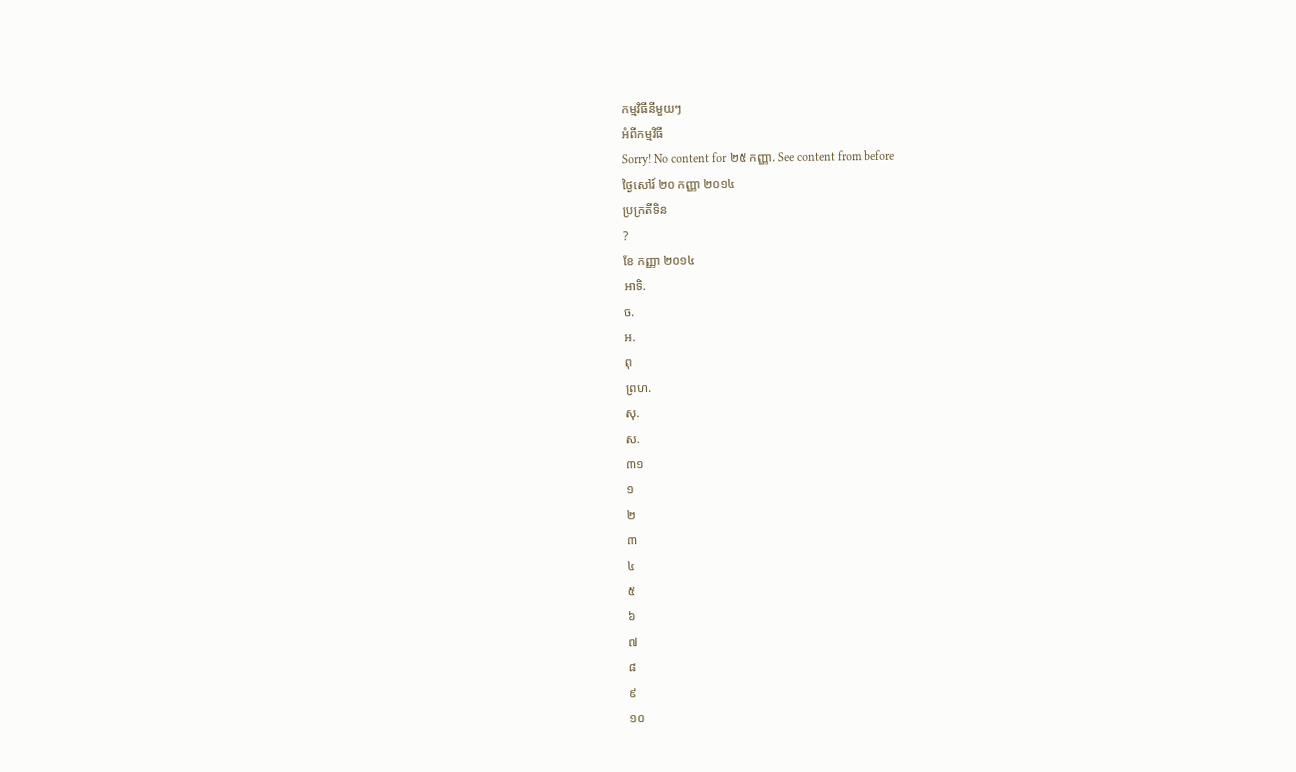កម្មវិធីនីមួយៗ
អំពីកម្មវិធី
Sorry! No content for ២៥ កញ្ញា. See content from before
ថ្ងៃសៅរ៍ ២០ កញ្ញា ២០១៤
ប្រក្រតីទិន
?
ខែ កញ្ញា ២០១៤
អាទិ.
ច.
អ.
ពុ
ព្រហ.
សុ.
ស.
៣១
១
២
៣
៤
៥
៦
៧
៨
៩
១០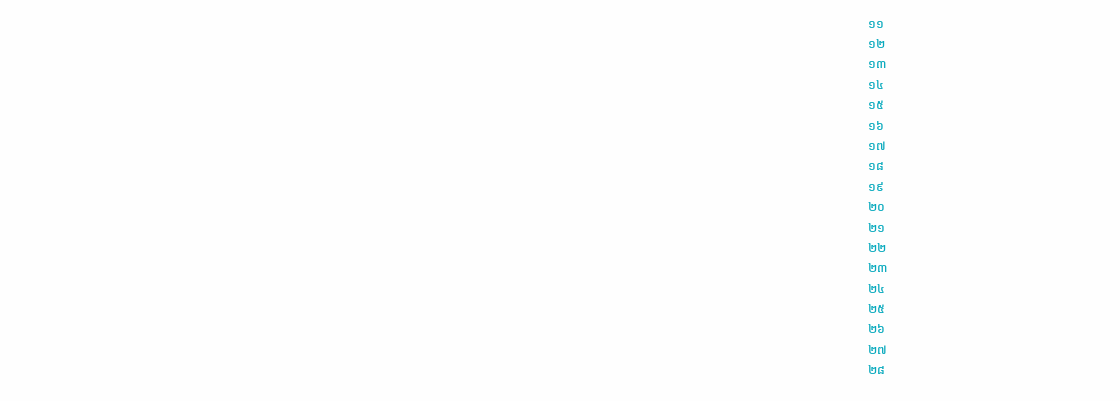១១
១២
១៣
១៤
១៥
១៦
១៧
១៨
១៩
២០
២១
២២
២៣
២៤
២៥
២៦
២៧
២៨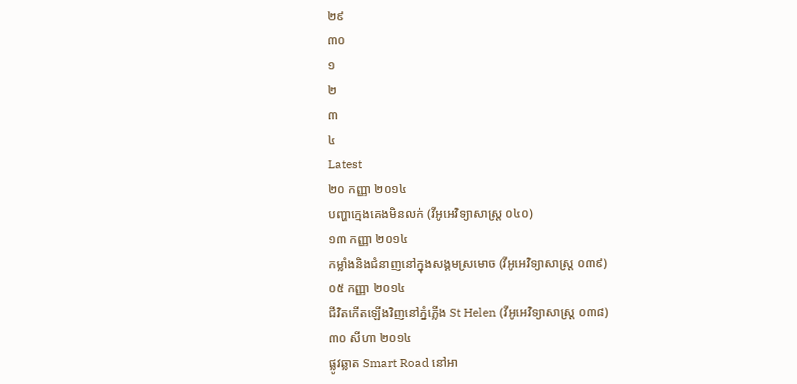២៩
៣០
១
២
៣
៤
Latest
២០ កញ្ញា ២០១៤
បញ្ហាក្មេងគេងមិនលក់ (វីអូអេវិទ្យាសាស្ត្រ ០៤០)
១៣ កញ្ញា ២០១៤
កម្លាំងនិងជំនាញនៅក្នុងសង្គមស្រមោច (វីអូអេវិទ្យាសាស្ត្រ ០៣៩)
០៥ កញ្ញា ២០១៤
ជីវិតកើតឡើងវិញនៅភ្នំភ្លើង St Helen (វីអូអេវិទ្យាសាស្ត្រ ០៣៨)
៣០ សីហា ២០១៤
ផ្លូវឆ្លាត Smart Road នៅអា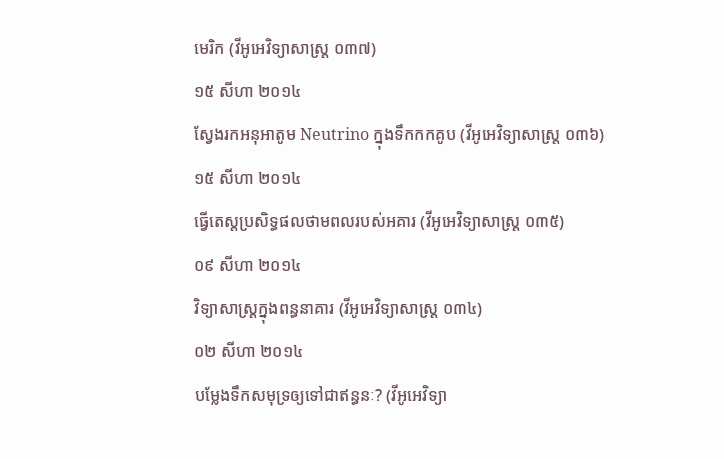មេរិក (វីអូអេវិទ្យាសាស្ត្រ ០៣៧)
១៥ សីហា ២០១៤
ស្វែងរកអនុអាតូម Neutrino ក្នុងទឹកកកគូប (វីអូអេវិទ្យាសាស្ត្រ ០៣៦)
១៥ សីហា ២០១៤
ធ្វើតេស្តប្រសិទ្ធផលថាមពលរបស់អគារ (វីអូអេវិទ្យាសាស្ត្រ ០៣៥)
០៩ សីហា ២០១៤
វិទ្យាសាស្ត្រក្នុងពន្ធនាគារ (វីអូអេវិទ្យាសាស្ត្រ ០៣៤)
០២ សីហា ២០១៤
បម្លែងទឹកសមុទ្រឲ្យទៅជាឥន្ធនៈ? (វីអូអេវិទ្យា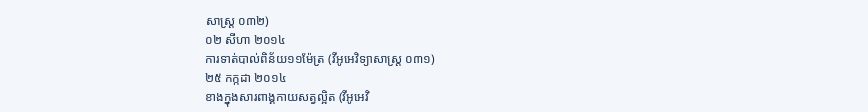សាស្ត្រ ០៣២)
០២ សីហា ២០១៤
ការទាត់បាល់ពិន័យ១១ម៉ែត្រ (វីអូអេវិទ្យាសាស្ត្រ ០៣១)
២៥ កក្កដា ២០១៤
ខាងក្នុងសារពាង្គកាយសត្វល្អិត (វីអូអេវិ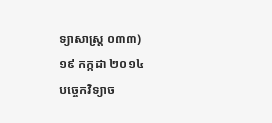ទ្យាសាស្ត្រ ០៣៣)
១៩ កក្កដា ២០១៤
បច្ចេកវិទ្យាច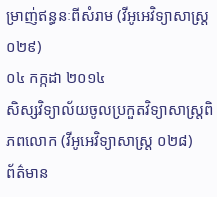ម្រាញ់ឥន្ធនៈពីសំរាម (វីអូអេវិទ្យាសាស្ត្រ ០២៩)
០៤ កក្កដា ២០១៤
សិស្សវិទ្យាល័យចូលប្រកួតវិទ្យាសាស្ត្រពិភពលោក (វីអូអេវិទ្យាសាស្ត្រ ០២៨)
ព័ត៌មាន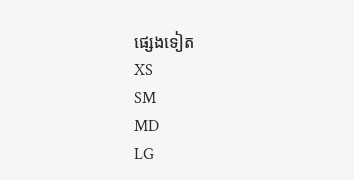ផ្សេងទៀត
XS
SM
MD
LG